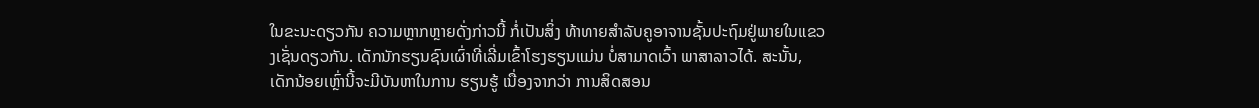ໃນຂະນະດຽວກັນ ຄວາມຫຼາກຫຼາຍດັ່ງກ່າວນີ້ ກໍ່ເປັນສິ່ງ ທ້າທາຍສໍາລັບຄູອາຈານຊັ້ນປະຖົມຢູ່ພາຍໃນແຂວງເຊັ່ນດຽວກັນ. ເດັກນັກຮຽນຊົນເຜົ່າທີ່ເລີ່ມເຂົ້າໂຮງຮຽນແມ່ນ ບໍ່ສາມາດເວົ້າ ພາສາລາວໄດ້. ສະນັ້ນ, ເດັກນ້ອຍເຫຼົ່ານີ້ຈະມີບັນຫາໃນການ ຮຽນຮູ້ ເນື່ອງຈາກວ່າ ການສິດສອນ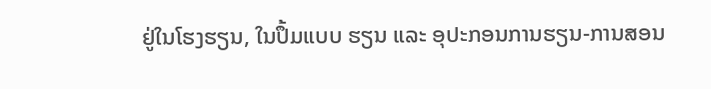ຢູ່ໃນໂຮງຮຽນ, ໃນປຶ້ມແບບ ຮຽນ ແລະ ອຸປະກອນການຮຽນ-ການສອນ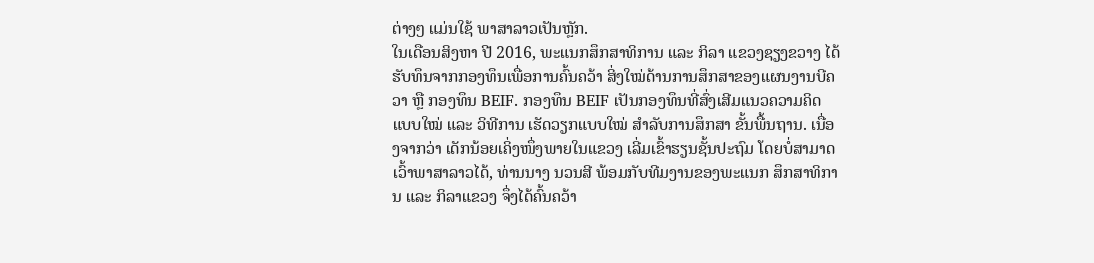ຕ່າງໆ ແມ່ນໃຊ້ ພາສາລາວເປັນຫຼັກ.
ໃນເດືອນສິງຫາ ປີ 2016, ພະແນກສຶກສາທິການ ແລະ ກິລາ ແຂວງຊຽງຂວາງ ໄດ້ຮັບທຶນຈາກກອງທຶນເພື່ອການຄົ້ນຄວ້າ ສິ່ງໃໝ່ດ້ານການສຶກສາຂອງແຜນງານບີຄວາ ຫຼື ກອງທຶນ BEIF. ກອງທຶນ BEIF ເປັນກອງທຶນທີ່ສົ່ງເສີມແນວຄວາມຄິດ ແບບໃໝ່ ແລະ ວິທີການ ເຮັດວຽກແບບໃໝ່ ສໍາລັບການສຶກສາ ຂັ້ນພື້ນຖານ. ເນື່ອງຈາກວ່າ ເດັກນ້ອຍເຄິ່ງໜຶ່ງພາຍໃນແຂວງ ເລີ່ມເຂົ້າຮຽນຊັ້ນປະຖົມ ໂດຍບໍ່ສາມາດເວົ້າພາສາລາວໄດ້, ທ່ານນາງ ນວນສີ ພ້ອມກັບທີມງານຂອງພະແນກ ສຶກສາທິການ ແລະ ກິລາແຂວງ ຈຶ່ງໄດ້ຄົ້ນຄວ້າ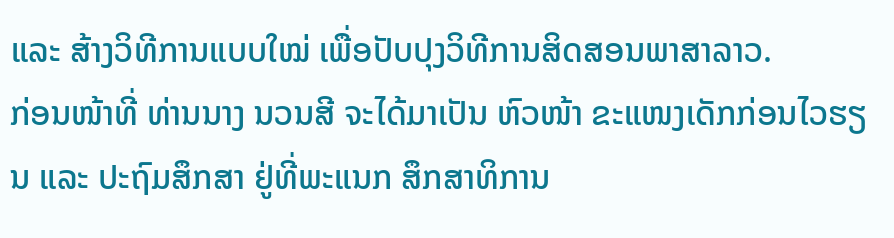ແລະ ສ້າງວິທີການແບບໃໝ່ ເພື່ອປັບປຸງວິທີການສິດສອນພາສາລາວ.
ກ່ອນໜ້າທີ່ ທ່ານນາງ ນວນສີ ຈະໄດ້ມາເປັນ ຫົວໜ້າ ຂະແໜງເດັກກ່ອນໄວຮຽນ ແລະ ປະຖົມສຶກສາ ຢູ່ທີ່ພະແນກ ສຶກສາທິການ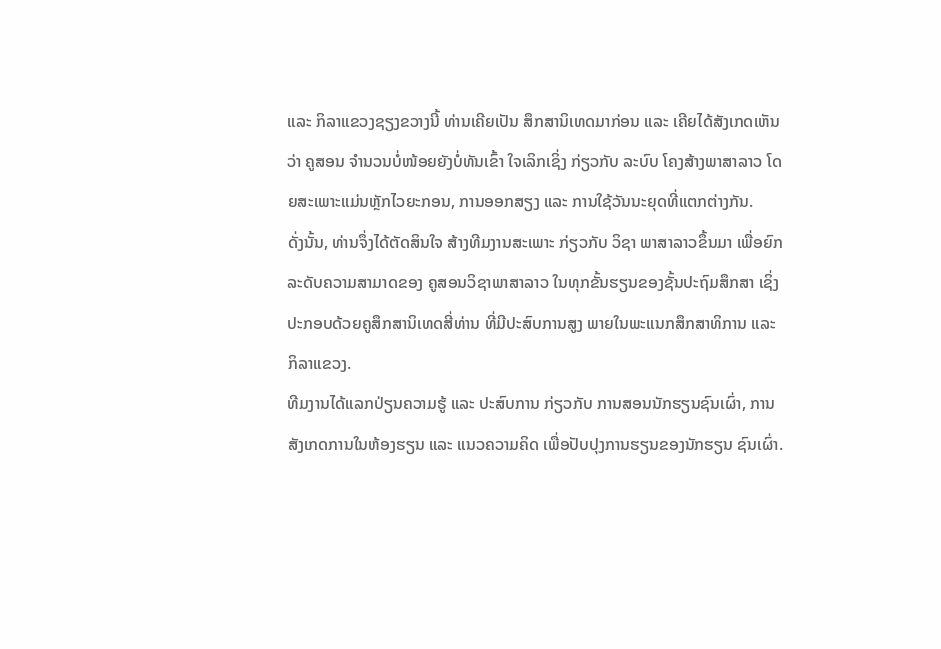ແລະ ກິລາແຂວງຊຽງຂວາງນີ້ ທ່ານເຄີຍເປັນ ສຶກສານິເທດມາກ່ອນ ແລະ ເຄີຍໄດ້ສັງເກດເຫັນວ່າ ຄູສອນ ຈຳນວນບໍ່ໜ້ອຍຍັງບໍ່ທັນເຂົ້າ ໃຈເລິກເຊິ່ງ ກ່ຽວກັບ ລະບົບ ໂຄງສ້າງພາສາລາວ ໂດຍສະເພາະແມ່ນຫຼັກໄວຍະກອນ, ການອອກສຽງ ແລະ ການໃຊ້ວັນນະຍຸດທີ່ແຕກຕ່າງກັນ.
ດັ່ງນັ້ນ, ທ່ານຈຶ່ງໄດ້ຕັດສິນໃຈ ສ້າງທີມງານສະເພາະ ກ່ຽວກັບ ວິຊາ ພາສາລາວຂຶ້ນມາ ເພື່ອຍົກລະດັບຄວາມສາມາດຂອງ ຄູສອນວິຊາພາສາລາວ ໃນທຸກຂັ້ນຮຽນຂອງຊັ້ນປະຖົມສຶກສາ ເຊິ່ງປະກອບດ້ວຍຄູສຶກສານິເທດສີ່ທ່ານ ທີ່ມີປະສົບການສູງ ພາຍໃນພະແນກສຶກສາທິການ ແລະ ກິລາແຂວງ.
ທີມງານໄດ້ແລກປ່ຽນຄວາມຮູ້ ແລະ ປະສົບການ ກ່ຽວກັບ ການສອນນັກຮຽນຊົນເຜົ່າ, ການສັງເກດການໃນຫ້ອງຮຽນ ແລະ ແນວຄວາມຄິດ ເພື່ອປັບປຸງການຮຽນຂອງນັກຮຽນ ຊົນເຜົ່າ.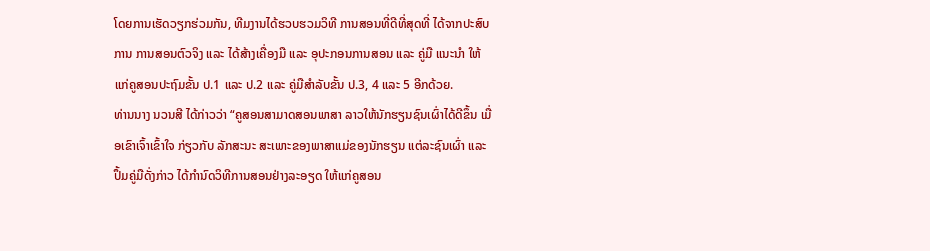ໂດຍການເຮັດວຽກຮ່ວມກັນ, ທີມງານໄດ້ຮວບຮວມວິທີ ການສອນທີ່ດີທີ່ສຸດທີ່ ໄດ້ຈາກປະສົບການ ການສອນຕົວຈິງ ແລະ ໄດ້ສ້າງເຄື່ອງມື ແລະ ອຸປະກອນການສອນ ແລະ ຄູ່ມື ແນະນໍາ ໃຫ້ແກ່ຄູສອນປະຖົມຂັ້ນ ປ.1 ແລະ ປ.2 ແລະ ຄູ່ມືສໍາລັບຂັ້ນ ປ.3, 4 ແລະ 5 ອີກດ້ວຍ.
ທ່ານນາງ ນວນສີ ໄດ້ກ່າວວ່າ “ຄູສອນສາມາດສອນພາສາ ລາວໃຫ້ນັກຮຽນຊົນເຜົ່າໄດ້ດີຂຶ້ນ ເມື່ອເຂົາເຈົ້າເຂົ້າໃຈ ກ່ຽວກັບ ລັກສະນະ ສະເພາະຂອງພາສາແມ່ຂອງນັກຮຽນ ແຕ່ລະຊົນເຜົ່າ ແລະ ປຶ້ມຄູ່ມືດັ່ງກ່າວ ໄດ້ກໍານົດວິທີການສອນຢ່າງລະອຽດ ໃຫ້ແກ່ຄູສອນ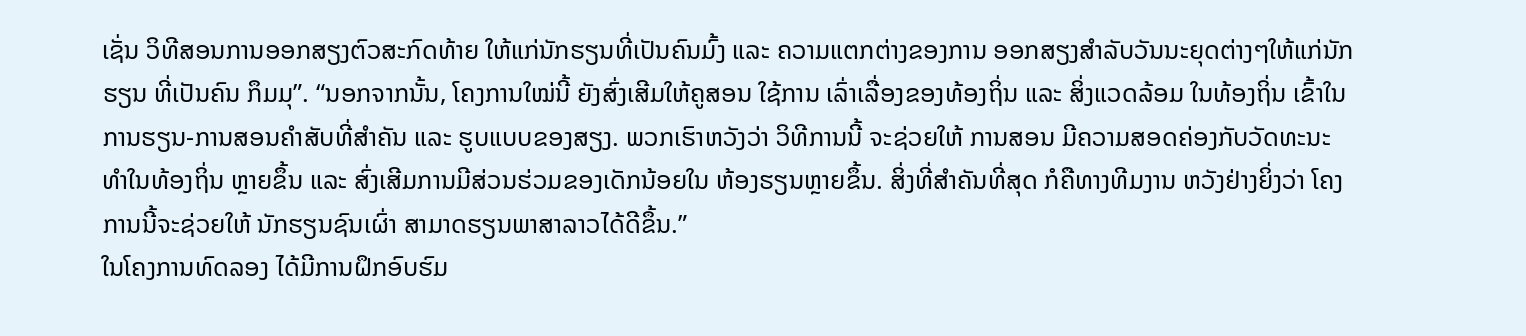ເຊັ່ນ ວິທີສອນການອອກສຽງຕົວສະກົດທ້າຍ ໃຫ້ແກ່ນັກຮຽນທີ່ເປັນຄົນມົ້ງ ແລະ ຄວາມແຕກຕ່າງຂອງການ ອອກສຽງສຳລັບວັນນະຍຸດຕ່າງໆໃຫ້ແກ່ນັກຮຽນ ທີ່ເປັນຄົນ ກຶມມຸ”. “ນອກຈາກນັ້ນ, ໂຄງການໃໝ່ນີ້ ຍັງສົ່ງເສີມໃຫ້ຄູສອນ ໃຊ້ການ ເລົ່າເລື່ອງຂອງທ້ອງຖິ່ນ ແລະ ສິ່ງແວດລ້ອມ ໃນທ້ອງຖິ່ນ ເຂົ້າໃນການຮຽນ-ການສອນຄໍາສັບທີ່ສໍາຄັນ ແລະ ຮູບແບບຂອງສຽງ. ພວກເຮົາຫວັງວ່າ ວິທີການນີ້ ຈະຊ່ວຍໃຫ້ ການສອນ ມີຄວາມສອດຄ່ອງກັບວັດທະນະທໍາໃນທ້ອງຖິ່ນ ຫຼາຍຂຶ້ນ ແລະ ສົ່ງເສີມການມີສ່ວນຮ່ວມຂອງເດັກນ້ອຍໃນ ຫ້ອງຮຽນຫຼາຍຂຶ້ນ. ສິ່ງທີ່ສໍາຄັນທີ່ສຸດ ກໍຄືທາງທີມງານ ຫວັງຢ່າງຍິ່ງວ່າ ໂຄງການນີ້ຈະຊ່ວຍໃຫ້ ນັກຮຽນຊົນເຜົ່າ ສາມາດຮຽນພາສາລາວໄດ້ດີຂຶ້ນ.”
ໃນໂຄງການທົດລອງ ໄດ້ມີການຝຶກອົບຮົມ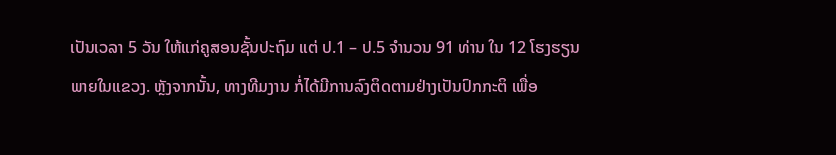ເປັນເວລາ 5 ວັນ ໃຫ້ແກ່ຄູສອນຊັ້ນປະຖົມ ແຕ່ ປ.1 – ປ.5 ຈໍານວນ 91 ທ່ານ ໃນ 12 ໂຮງຮຽນພາຍໃນແຂວງ. ຫຼັງຈາກນັ້ນ, ທາງທີມງານ ກໍ່ໄດ້ມີການລົງຕິດຕາມຢ່າງເປັນປົກກະຕິ ເພື່ອ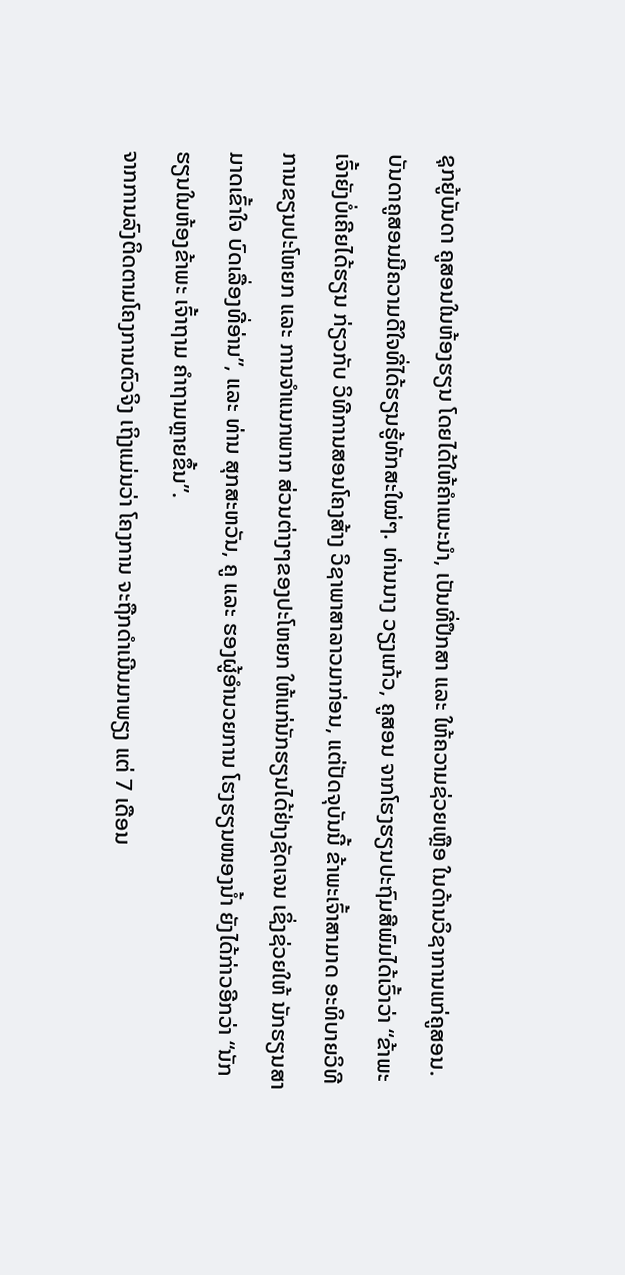ຊຸກຍູ້ບັນດາ ຄູສອນໃນຫ້ອງຮຽນ ໂດຍໄດ້ໃຫ້ຄໍາແນະນໍາ, ເປັນທີ່ປຶກສາ ແລະ ໃຫ້ຄວາມຊ່ວຍເຫຼືອ ໃນດ້ານວິຊາການແກ່ຄູສອນ.
ບັນດາຄູສອນມີຄວາມດີໃຈທີ່ໄດ້ຮຽນຮູ້ທັກສະໃໝ່ໆ. ທ່ານນາງ ວຽງແກ້ວ, ຄູສອນ ຈາກໂຮງຮຽນປະຖົມສີພົມໄດ້ເວົ້າວ່າ “ຂ້າພະເຈົ້າຍັງບໍ່ເຄີຍໄດ້ຮຽນ ກ່ຽວກັບ ວິທີການສອນໂຄງສ້າງ ວິຊາພາສາລາວມາກ່ອນ, ແຕ່ປັດຈຸບັນນີ້ ຂ້າພະເຈົ້າສາມາດ ອະທິບາຍວິທີການຂຽນປະໂຫຍກ ແລະ ການຈໍາແນກພາກ ສ່ວນຕ່າງໆຂອງປະໂຫຍກ ໃຫ້ແກ່ນັກຮຽນໄດ້ຢ່າງຊັດເຈນ ເຊິ່ງຊ່ວຍໃຫ້ ນັກຮຽນສາມາດເຂົ້າໃຈ ບົດເລື່ອງທີ່ອ່ານ”, ແລະ ທ່ານ ສຸກສະຫວັນ, ຄູ ແລະ ຮອງຜູ້ອຳນວຍການ ໂຮງຮຽນໜອງນ້ຳ ຍັງໄດ້ກ່າວອີກວ່າ “ນັກຮຽນໃນຫ້ອງຂ້າພະ ເຈົ້າຖາມ ຄໍາຖາມຫຼາຍຂຶ້ນ”.
ຈາກການລົງຕິດຕາມໂຄງການຕົວຈິງ ເຖິງແມ່ນວ່າ ໂຄງການ ຈະຖືກດຳເນີນມາພຽງ ແຕ່ 7 ເດືອນ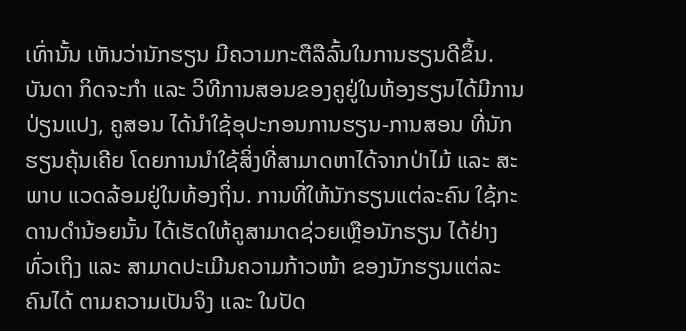ເທົ່ານັ້ນ ເຫັນວ່ານັກຮຽນ ມີຄວາມກະຕືລືລົ້ນໃນການຮຽນດີຂຶ້ນ. ບັນດາ ກິດຈະກໍາ ແລະ ວິທີການສອນຂອງຄູຢູ່ໃນຫ້ອງຮຽນໄດ້ມີການປ່ຽນແປງ, ຄູສອນ ໄດ້ນໍາໃຊ້ອຸປະກອນການຮຽນ-ການສອນ ທີ່ນັກຮຽນຄຸ້ນເຄີຍ ໂດຍການນຳໃຊ້ສິ່ງທີ່ສາມາດຫາໄດ້ຈາກປ່າໄມ້ ແລະ ສະພາບ ແວດລ້ອມຢູ່ໃນທ້ອງຖິ່ນ. ການທີ່ໃຫ້ນັກຮຽນແຕ່ລະຄົນ ໃຊ້ກະ ດານດໍານ້ອຍນັ້ນ ໄດ້ເຮັດໃຫ້ຄູສາມາດຊ່ວຍເຫຼືອນັກຮຽນ ໄດ້ຢ່າງທົ່ວເຖິງ ແລະ ສາມາດປະເມີນຄວາມກ້າວໜ້າ ຂອງນັກຮຽນແຕ່ລະຄົນໄດ້ ຕາມຄວາມເປັນຈິງ ແລະ ໃນປັດ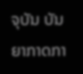ຈຸບັນ ບັນຍາກາດກາ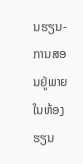ນຮຽນ-ການສອນຢູ່ພາຍໃນຫ້ອງຮຽນ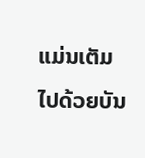ແມ່ນເຕັມໄປດ້ວຍບັນ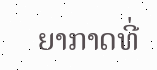ຍາກາດທີ່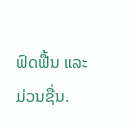ຟົດຟື້ນ ແລະ ມ່ວນຊື່ນ.